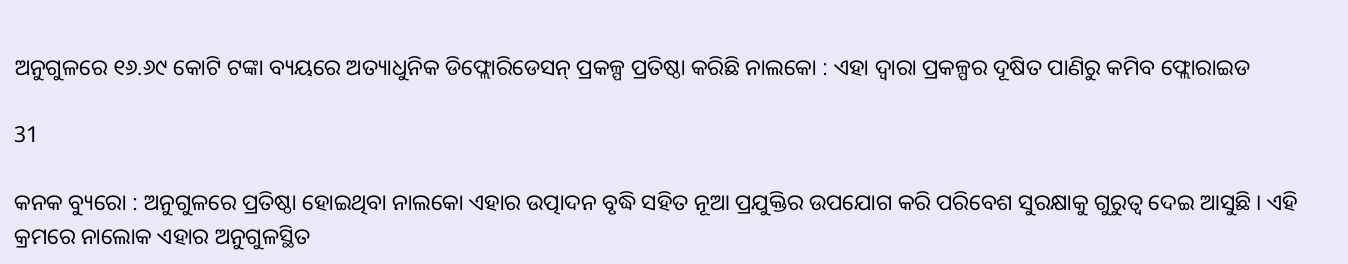ଅନୁଗୁଳରେ ୧୬.୬୯ କୋଟି ଟଙ୍କା ବ୍ୟୟରେ ଅତ୍ୟାଧୁନିକ ଡିଫ୍ଲୋରିଡେସନ୍ ପ୍ରକଳ୍ପ ପ୍ରତିଷ୍ଠା କରିଛି ନାଲକୋ : ଏହା ଦ୍ୱାରା ପ୍ରକଳ୍ପର ଦୂଷିତ ପାଣିରୁ କମିବ ଫ୍ଲୋରାଇଡ

31

କନକ ବ୍ୟୁରୋ : ଅନୁଗୁଳରେ ପ୍ରତିଷ୍ଠା ହୋଇଥିବା ନାଲକୋ ଏହାର ଉତ୍ପାଦନ ବୃଦ୍ଧି ସହିତ ନୂଆ ପ୍ରଯୁକ୍ତିର ଉପଯୋଗ କରି ପରିବେଶ ସୁରକ୍ଷାକୁ ଗୁରୁତ୍ୱ ଦେଇ ଆସୁଛି । ଏହି କ୍ରମରେ ନାଲୋକ ଏହାର ଅନୁଗୁଳସ୍ଥିତ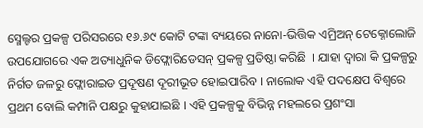ସ୍ମେଲ୍ଟର ପ୍ରକଳ୍ପ ପରିସରରେ ୧୬.୬୯ କୋଟି ଟଙ୍କା ବ୍ୟୟରେ ନାନୋ-ଭିତ୍ତିକ ଏମ୍ରିଅନ୍ ଟେକ୍ନୋଲୋଜି ଉପଯୋଗରେ ଏକ ଅତ୍ୟାଧୁନିକ ଡିଫ୍ଲୋରିଡେସନ୍ ପ୍ରକଳ୍ପ ପ୍ରତିଷ୍ଠା କରିଛି  । ଯାହା ଦ୍ୱାରା କି ପ୍ରକଳ୍ପରୁ ନିର୍ଗତ ଜଳରୁ ଫ୍ଲୋରାଇଡ ପ୍ରଦୂଷଣ ଦୂରୀଭୂତ ହୋଇପାରିବ । ନାଲୋକ ଏହି ପଦକ୍ଷେପ ବିଶ୍ୱରେ ପ୍ରଥମ ବୋଲି କମ୍ପାନି ପକ୍ଷରୁ କୁହାଯାଇଛି । ଏହି ପ୍ରକଳ୍ପକୁ ବିଭିନ୍ନ ମହଲରେ ପ୍ରଶଂସା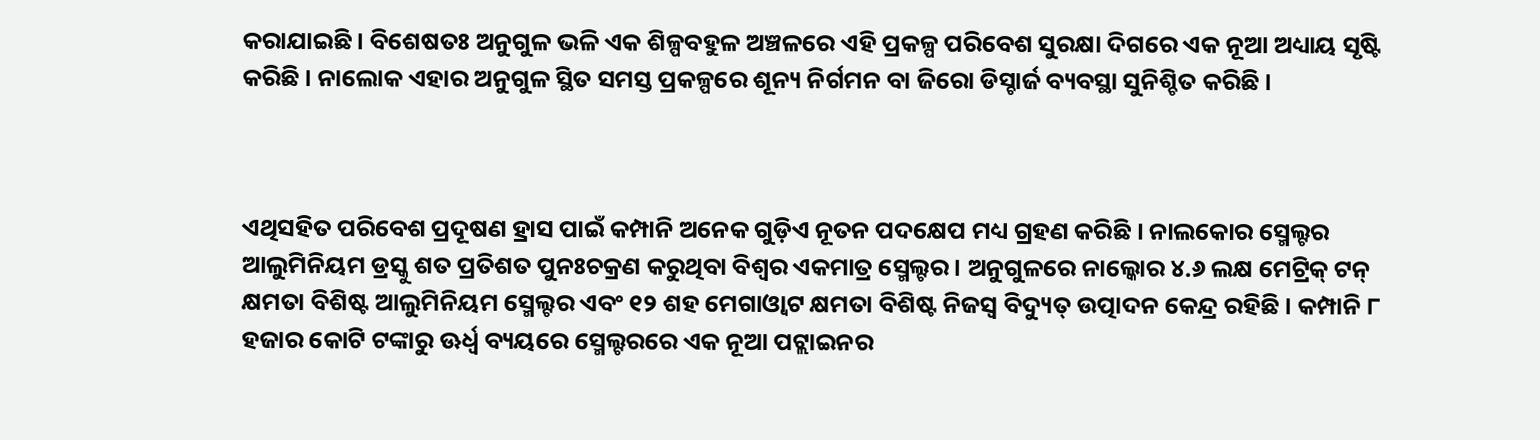କରାଯାଇଛି । ବିଶେଷତଃ ଅନୁଗୁଳ ଭଳି ଏକ ଶିଳ୍ପବହୁଳ ଅଞ୍ଚଳରେ ଏହି ପ୍ରକଳ୍ପ ପରିବେଶ ସୁରକ୍ଷା ଦିଗରେ ଏକ ନୂଆ ଅଧ୍ୟାୟ ସୃଷ୍ଟି କରିଛି । ନାଲୋକ ଏହାର ଅନୁଗୁଳ ସ୍ଥିତ ସମସ୍ତ ପ୍ରକଳ୍ପରେ ଶୂନ୍ୟ ନିର୍ଗମନ ବା ଜିରୋ ଡିସ୍ଚାର୍ଜ ବ୍ୟବସ୍ଥା ସୁନିଶ୍ଚିତ କରିଛି ।



ଏଥିସହିତ ପରିବେଶ ପ୍ରଦୂଷଣ ହ୍ରାସ ପାଇଁ କମ୍ପାନି ଅନେକ ଗୁଡ଼ିଏ ନୂତନ ପଦକ୍ଷେପ ମଧ୍ୟ ଗ୍ରହଣ କରିଛି । ନାଲକୋର ସ୍ମେଲ୍ଟର ଆଲୁମିନିୟମ ଡ୍ରସ୍କୁ ଶତ ପ୍ରତିଶତ ପୁନଃଚକ୍ରଣ କରୁଥିବା ବିଶ୍ୱର ଏକମାତ୍ର ସ୍ମେଲ୍ଟର । ଅନୁଗୁଳରେ ନାଲ୍କୋର ୪.୬ ଲକ୍ଷ ମେଟ୍ରିକ୍ ଟନ୍ କ୍ଷମତା ବିଶିଷ୍ଟ ଆଲୁମିନିୟମ ସ୍ମେଲ୍ଟର ଏବଂ ୧୨ ଶହ ମେଗାଓ୍ଵାଟ କ୍ଷମତା ବିଶିଷ୍ଟ ନିଜସ୍ୱ ବିଦ୍ୟୁତ୍ ଉତ୍ପାଦନ କେନ୍ଦ୍ର ରହିଛି । କମ୍ପାନି ୮ ହଜାର କୋଟି ଟଙ୍କାରୁ ଊର୍ଧ୍ୱ ବ୍ୟୟରେ ସ୍ମେଲ୍ଟରରେ ଏକ ନୂଆ ପଟ୍ଲାଇନର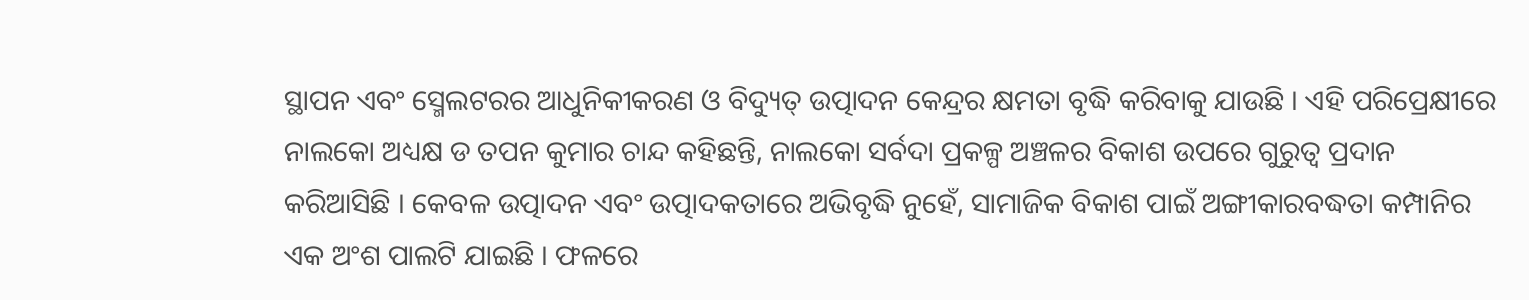ସ୍ଥାପନ ଏବଂ ସ୍ମେଲଟରର ଆଧୁନିକୀକରଣ ଓ ବିଦ୍ୟୁତ୍ ଉତ୍ପାଦନ କେନ୍ଦ୍ରର କ୍ଷମତା ବୃଦ୍ଧି କରିବାକୁ ଯାଉଛି । ଏହି ପରିପ୍ରେକ୍ଷୀରେ ନାଲକୋ ଅଧ୍ୟକ୍ଷ ଡ ତପନ କୁମାର ଚାନ୍ଦ କହିଛନ୍ତି, ନାଲକୋ ସର୍ବଦା ପ୍ରକଳ୍ପ ଅଞ୍ଚଳର ବିକାଶ ଉପରେ ଗୁରୁତ୍ୱ ପ୍ରଦାନ କରିଆସିଛି । କେବଳ ଉତ୍ପାଦନ ଏବଂ ଉତ୍ପାଦକତାରେ ଅଭିବୃଦ୍ଧି ନୁହେଁ, ସାମାଜିକ ବିକାଶ ପାଇଁ ଅଙ୍ଗୀକାରବଦ୍ଧତା କମ୍ପାନିର ଏକ ଅଂଶ ପାଲଟି ଯାଇଛି । ଫଳରେ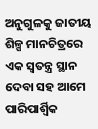ଅନୁଗୁଳକୁ ଜାତୀୟ ଶିଳ୍ପ ମାନଚିତ୍ରରେ ଏକ ସ୍ୱତନ୍ତ୍ର ସ୍ଥାନ ଦେବା ସହ ଆମେ ପାରିପାର୍ଶ୍ୱିକ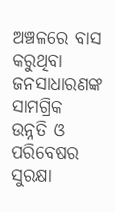ଅଞ୍ଚଳରେ ବାସ କରୁଥିବା ଜନସାଧାରଣଙ୍କ ସାମଗ୍ରିକ ଉନ୍ନତି ଓ ପରିବେଷର ସୁରକ୍ଷା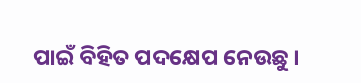ପାଇଁ ବିହିତ ପଦକ୍ଷେପ ନେଉଛୁ ।